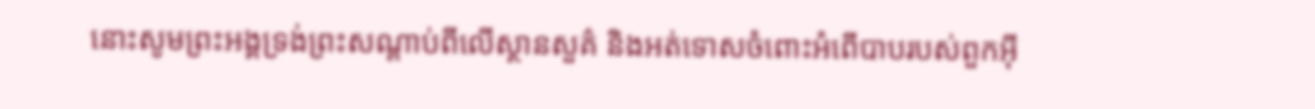នោះសូមព្រះអង្គទ្រង់ព្រះសណ្ដាប់ពីលើស្ថានសួគ៌ និងអត់ទោសចំពោះអំពើបាបរបស់ពួកអ៊ី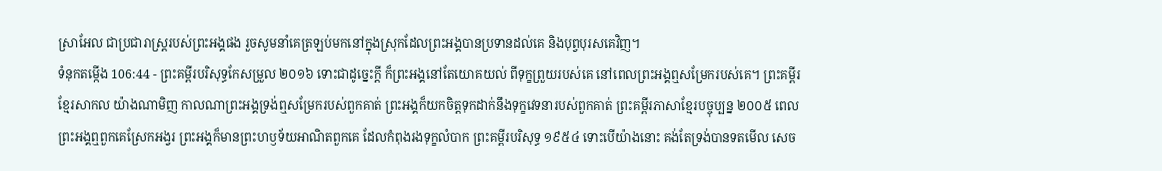ស្រាអែល ជាប្រជារាស្ត្ររបស់ព្រះអង្គផង រួចសូមនាំគេត្រឡប់មកនៅក្នុងស្រុកដែលព្រះអង្គបានប្រទានដល់គេ និងបុព្វបុរសគេវិញ។
ទំនុកតម្កើង 106:44 - ព្រះគម្ពីរបរិសុទ្ធកែសម្រួល ២០១៦ ទោះជាដូច្នេះក្ដី ក៏ព្រះអង្គនៅតែយោគយល់ ពីទុក្ខព្រួយរបស់គេ នៅពេលព្រះអង្គឮសម្រែករបស់គេ។ ព្រះគម្ពីរខ្មែរសាកល យ៉ាងណាមិញ កាលណាព្រះអង្គទ្រង់ឮសម្រែករបស់ពួកគាត់ ព្រះអង្គក៏យកចិត្តទុកដាក់នឹងទុក្ខវេទនារបស់ពួកគាត់ ព្រះគម្ពីរភាសាខ្មែរបច្ចុប្បន្ន ២០០៥ ពេលព្រះអង្គឮពួកគេស្រែកអង្វរ ព្រះអង្គក៏មានព្រះហឫទ័យអាណិតពួកគេ ដែលកំពុងរងទុក្ខលំបាក ព្រះគម្ពីរបរិសុទ្ធ ១៩៥៤ ទោះបើយ៉ាងនោះ គង់តែទ្រង់បានទតមើល សេច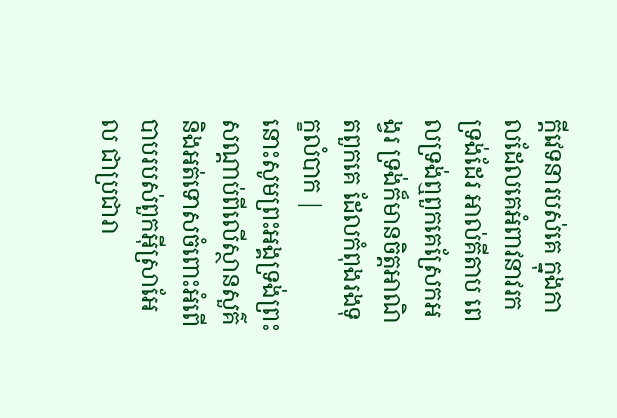ក្ដីវេទនារបស់គេ ក្នុងកាលដែលគេអំពាវនាវរកទ្រង់ដែរ អាល់គីតាប ពេលទ្រង់ឮពួកគេស្រែកអង្វរ ទ្រង់ក៏មានចិត្តអាណិតពួកគេ ដែលកំពុងរងទុក្ខលំបាក |
នោះសូមព្រះអង្គទ្រង់ព្រះសណ្ដាប់ពីលើស្ថានសួគ៌ និងអត់ទោសចំពោះអំពើបាបរបស់ពួកអ៊ីស្រាអែល ជាប្រជារា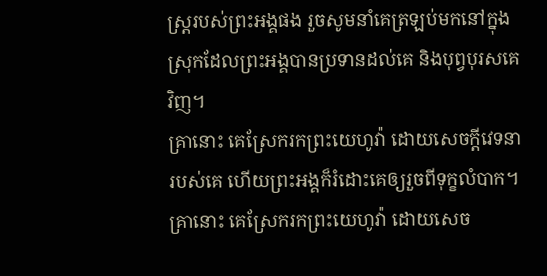ស្ត្ររបស់ព្រះអង្គផង រួចសូមនាំគេត្រឡប់មកនៅក្នុងស្រុកដែលព្រះអង្គបានប្រទានដល់គេ និងបុព្វបុរសគេវិញ។
គ្រានោះ គេស្រែករកព្រះយេហូវ៉ា ដោយសេចក្ដីវេទនារបស់គេ ហើយព្រះអង្គក៏រំដោះគេឲ្យរួចពីទុក្ខលំបាក។
គ្រានោះ គេស្រែករកព្រះយេហូវ៉ា ដោយសេច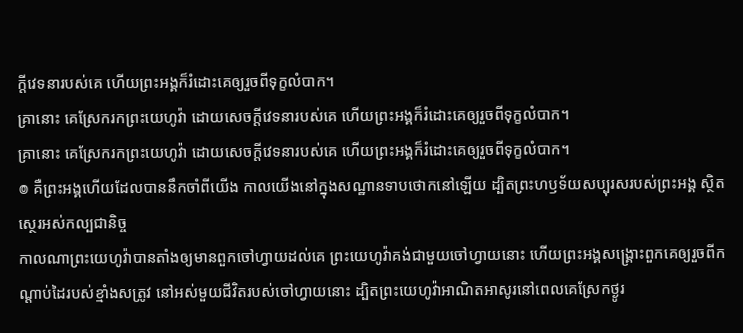ក្ដីវេទនារបស់គេ ហើយព្រះអង្គក៏រំដោះគេឲ្យរួចពីទុក្ខលំបាក។
គ្រានោះ គេស្រែករកព្រះយេហូវ៉ា ដោយសេចក្ដីវេទនារបស់គេ ហើយព្រះអង្គក៏រំដោះគេឲ្យរួចពីទុក្ខលំបាក។
គ្រានោះ គេស្រែករកព្រះយេហូវ៉ា ដោយសេចក្ដីវេទនារបស់គេ ហើយព្រះអង្គក៏រំដោះគេឲ្យរួចពីទុក្ខលំបាក។
៙ គឺព្រះអង្គហើយដែលបាននឹកចាំពីយើង កាលយើងនៅក្នុងសណ្ឋានទាបថោកនៅឡើយ ដ្បិតព្រះហឫទ័យសប្បុរសរបស់ព្រះអង្គ ស្ថិតស្ថេរអស់កល្បជានិច្ច
កាលណាព្រះយេហូវ៉ាបានតាំងឲ្យមានពួកចៅហ្វាយដល់គេ ព្រះយេហូវ៉ាគង់ជាមួយចៅហ្វាយនោះ ហើយព្រះអង្គសង្គ្រោះពួកគេឲ្យរួចពីកណ្ដាប់ដៃរបស់ខ្មាំងសត្រូវ នៅអស់មួយជីវិតរបស់ចៅហ្វាយនោះ ដ្បិតព្រះយេហូវ៉ាអាណិតអាសូរនៅពេលគេស្រែកថ្ងូរ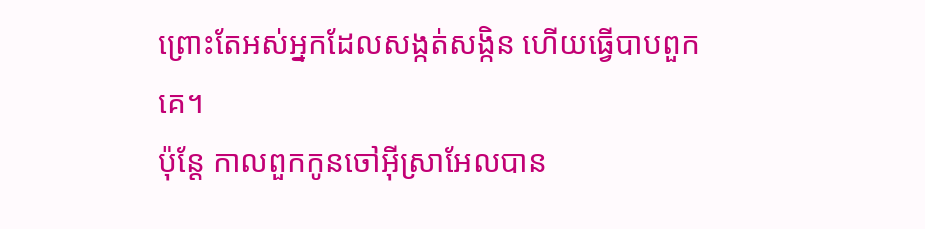ព្រោះតែអស់អ្នកដែលសង្កត់សង្កិន ហើយធ្វើបាបពួកគេ។
ប៉ុន្ដែ កាលពួកកូនចៅអ៊ីស្រាអែលបាន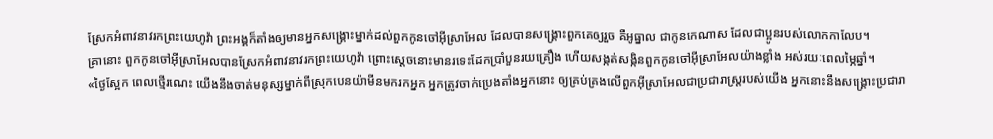ស្រែកអំពាវនាវរកព្រះយេហូវ៉ា ព្រះអង្គក៏តាំងឲ្យមានអ្នកសង្គ្រោះម្នាក់ដល់ពួកកូនចៅអ៊ីស្រាអែល ដែលបានសង្គ្រោះពួកគេឲ្យរួច គឺអូធ្នាល ជាកូនកេណាស ដែលជាប្អូនរបស់លោកកាលែប។
គ្រានោះ ពួកកូនចៅអ៊ីស្រាអែលបានស្រែកអំពាវនាវរកព្រះយេហូវ៉ា ព្រោះស្តេចនោះមានរទេះដែកប្រាំបួនរយគ្រឿង ហើយសង្កត់សង្កិនពួកកូនចៅអ៊ីស្រាអែលយ៉ាងខ្លាំង អស់រយៈពេលម្ភៃឆ្នាំ។
«ថ្ងៃស្អែក ពេលថ្មើរណេះ យើងនឹងចាត់មនុស្សម្នាក់ពីស្រុកបេនយ៉ាមីនមករកអ្នក អ្នកត្រូវចាក់ប្រេងតាំងអ្នកនោះ ឲ្យគ្រប់គ្រងលើពួកអ៊ីស្រាអែលជាប្រជារាស្ត្ររបស់យើង អ្នកនោះនឹងសង្គ្រោះប្រជារា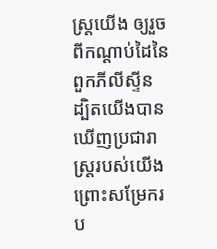ស្ត្រយើង ឲ្យរួចពីកណ្ដាប់ដៃនៃពួកភីលីស្ទីន ដ្បិតយើងបានឃើញប្រជារាស្ត្ររបស់យើង ព្រោះសម្រែករប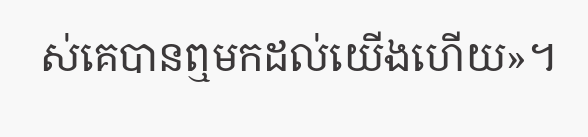ស់គេបានឮមកដល់យើងហើយ»។